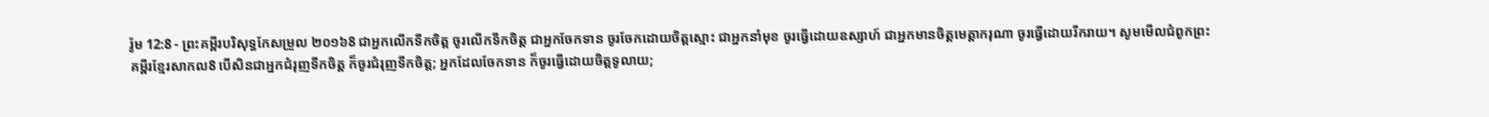រ៉ូម 12:8 - ព្រះគម្ពីរបរិសុទ្ធកែសម្រួល ២០១៦8 ជាអ្នកលើកទឹកចិត្ត ចូរលើកទឹកចិត្ត ជាអ្នកចែកទាន ចូរចែកដោយចិត្តស្មោះ ជាអ្នកនាំមុខ ចូរធ្វើដោយឧស្សាហ៍ ជាអ្នកមានចិត្តមេត្តាករុណា ចូរធ្វើដោយរីករាយ។ សូមមើលជំពូកព្រះគម្ពីរខ្មែរសាកល8 បើសិនជាអ្នកជំរុញទឹកចិត្ត ក៏ចូរជំរុញទឹកចិត្ត; អ្នកដែលចែកទាន ក៏ចូរធ្វើដោយចិត្តទូលាយ;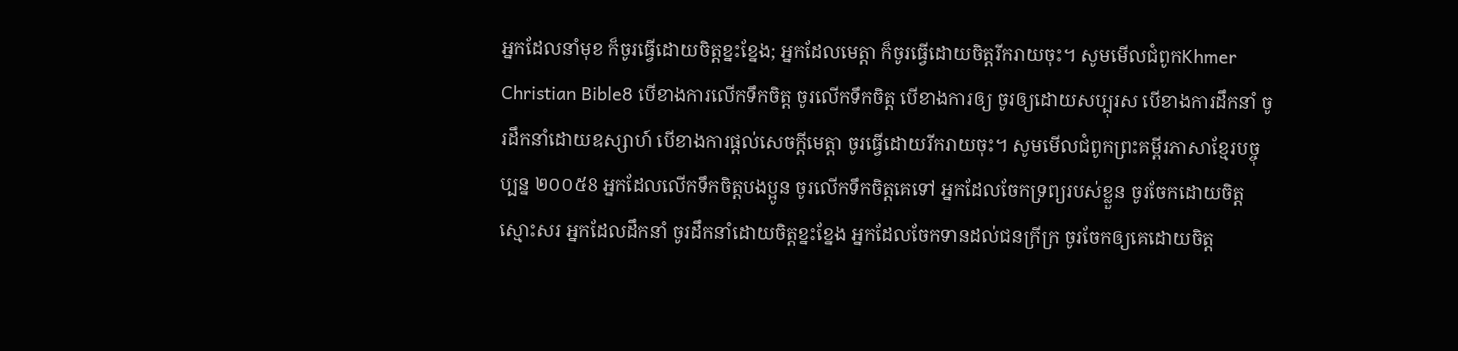អ្នកដែលនាំមុខ ក៏ចូរធ្វើដោយចិត្តខ្នះខ្នែង; អ្នកដែលមេត្តា ក៏ចូរធ្វើដោយចិត្តរីករាយចុះ។ សូមមើលជំពូកKhmer Christian Bible8 បើខាងការលើកទឹកចិត្ដ ចូរលើកទឹកចិត្ដ បើខាងការឲ្យ ចូរឲ្យដោយសប្បុរស បើខាងការដឹកនាំ ចូរដឹកនាំដោយឧស្សាហ៍ បើខាងការផ្ដល់សេចក្ដីមេត្ដា ចូរធ្វើដោយរីករាយចុះ។ សូមមើលជំពូកព្រះគម្ពីរភាសាខ្មែរបច្ចុប្បន្ន ២០០៥8 អ្នកដែលលើកទឹកចិត្តបងប្អូន ចូរលើកទឹកចិត្តគេទៅ អ្នកដែលចែកទ្រព្យរបស់ខ្លួន ចូរចែកដោយចិត្តស្មោះសរ អ្នកដែលដឹកនាំ ចូរដឹកនាំដោយចិត្តខ្នះខ្នែង អ្នកដែលចែកទានដល់ជនក្រីក្រ ចូរចែកឲ្យគេដោយចិត្ត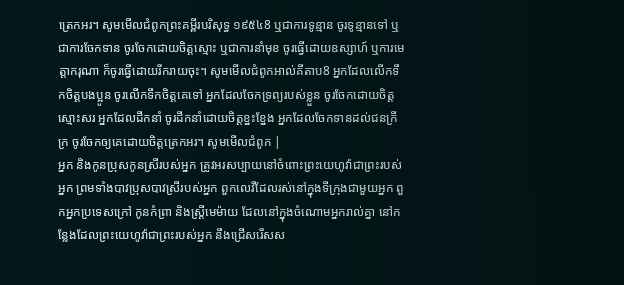ត្រេកអរ។ សូមមើលជំពូកព្រះគម្ពីរបរិសុទ្ធ ១៩៥៤8 ឬជាការទូន្មាន ចូរទូន្មានទៅ ឬជាការចែកទាន ចូរចែកដោយចិត្តស្មោះ ឬជាការនាំមុខ ចូរធ្វើដោយឧស្សាហ៍ ឬការមេត្តាករុណា ក៏ចូរធ្វើដោយរីករាយចុះ។ សូមមើលជំពូកអាល់គីតាប8 អ្នកដែលលើកទឹកចិត្ដបងប្អូន ចូរលើកទឹកចិត្ដគេទៅ អ្នកដែលចែកទ្រព្យរបស់ខ្លួន ចូរចែកដោយចិត្ដស្មោះសរ អ្នកដែលដឹកនាំ ចូរដឹកនាំដោយចិត្ដខ្នះខ្នែង អ្នកដែលចែកទានដល់ជនក្រីក្រ ចូរចែកឲ្យគេដោយចិត្ដត្រេកអរ។ សូមមើលជំពូក |
អ្នក និងកូនប្រុសកូនស្រីរបស់អ្នក ត្រូវអរសប្បាយនៅចំពោះព្រះយេហូវ៉ាជាព្រះរបស់អ្នក ព្រមទាំងបាវប្រុសបាវស្រីរបស់អ្នក ពួកលេវីដែលរស់នៅក្នុងទីក្រុងជាមួយអ្នក ពួកអ្នកប្រទេសក្រៅ កូនកំព្រា និងស្រ្ដីមេម៉ាយ ដែលនៅក្នុងចំណោមអ្នករាល់គ្នា នៅកន្លែងដែលព្រះយេហូវ៉ាជាព្រះរបស់អ្នក នឹងជ្រើសរើសស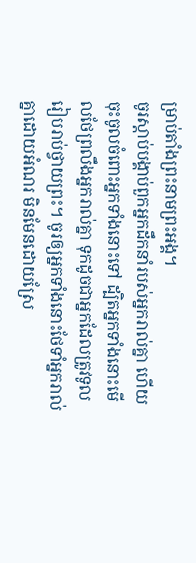ម្រាប់តាំងព្រះនាមព្រះអង្គ។
ចូរស្តាប់បង្គាប់ពួកអ្នកដឹកនាំរបស់អ្នករាល់គ្នា ហើយចុះចូលចំពោះអ្នកទាំងនោះទៅ ដ្បិតអ្នកទាំងនោះមើលថែព្រលឹងអ្នករាល់គ្នា ទុកដូចជាអ្នកដែលត្រូវទូលរៀបរាប់ថ្វាយព្រះ។ ចូរឲ្យអ្នកទាំងនោះថែទាំអ្នករាល់គ្នាដោយអំណរ មិនមែនដោយស្រែ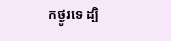កថ្ងូរទេ ដ្បិ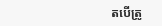តបើត្រូ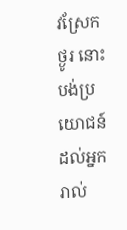វស្រែកថ្ងូរ នោះបង់ប្រយោជន៍ដល់អ្នករាល់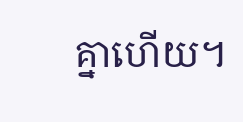គ្នាហើយ។